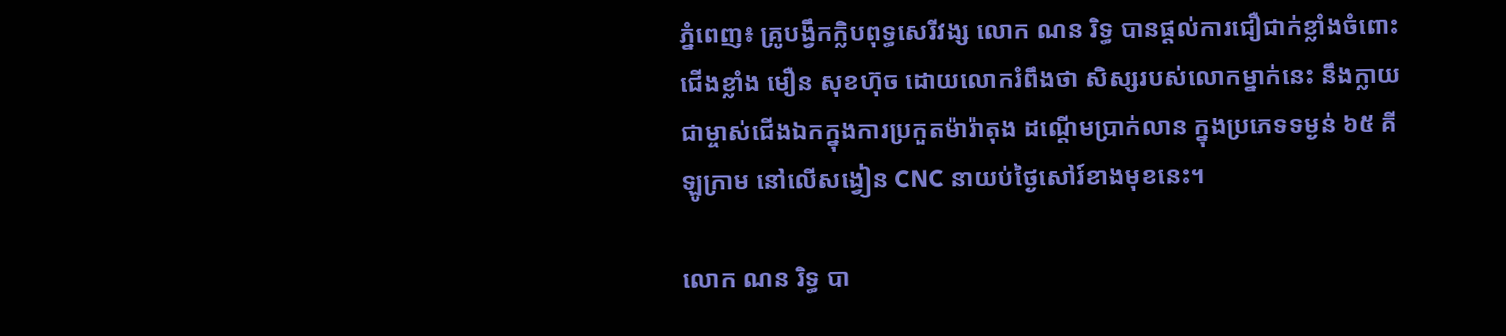ភ្នំពេញ៖ គ្រូបង្វឹកក្លិបពុទ្ធសេរីវង្ស លោក ណន រិទ្ធ បានផ្តល់ការជឿជាក់ខ្លាំងចំពោះជើងខ្លាំង មឿន សុខហ៊ុច ដោយលោករំពឹងថា សិស្សរបស់លោកម្នាក់នេះ នឹងក្លាយជាម្ចាស់ជើងឯកក្នុងការប្រកួតម៉ារ៉ាតុង ដណ្តើមប្រាក់លាន ក្នុងប្រភេទទម្ងន់ ៦៥ គីឡូក្រាម នៅលើសង្វៀន CNC នាយប់ថ្ងៃសៅរ៍ខាងមុខនេះ។

លោក ណន រិទ្ធ បា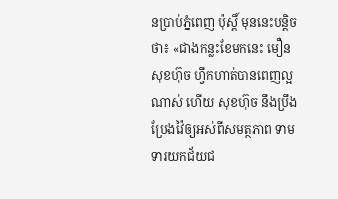នប្រាប់ភ្នំពេញ ប៉ុស្តិ៍ មុននេះបន្តិចថា៖ «ជាងកន្លះខែមកនេះ មឿន សុខហ៊ុច ហ្វឹកហាត់បានពេញល្អណាស់ ហើយ សុខហ៊ុច នឹងប្រឹងប្រែងវ៉ៃឲ្យអស់ពីសមត្ថភាព ទាមទារយកជ័យជ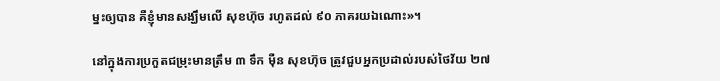ម្នះឲ្យបាន គឺខ្ញុំមានសង្ឃឹមលើ សុខហ៊ុច រហូតដល់ ៩០ ភាគរយឯណោះ»។

នៅក្នុងការប្រកួតជម្រុះមានត្រឹម ៣ ទឹក ម៉ឺន សុខហ៊ុច ត្រូវជួបអ្នកប្រដាល់របស់ថៃវ័យ ២៧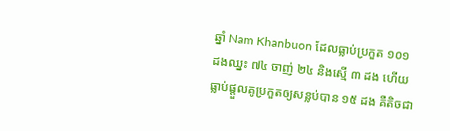ឆ្នាំ Nam Khanbuon ដែលធ្លាប់ប្រកួត ១០១ ដងឈ្នះ ៧៤ ចាញ់ ២៤ និងស្មើ ៣ ដង ហើយធ្លាប់ផ្តួលគូប្រកួតឲ្យសន្លប់បាន ១៥ ដង គឺតិចជា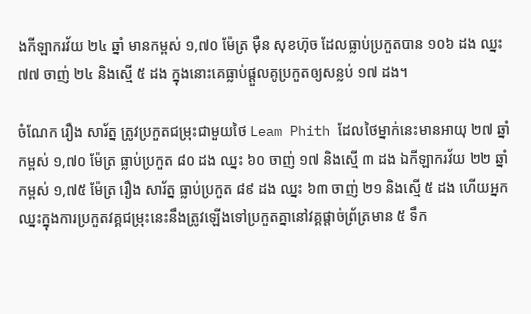ងកីឡាករវ័យ ២៤ ឆ្នាំ មានកម្ពស់ ១,៧០ ម៉ែត្រ ម៉ឺន សុខហ៊ុច ដែលធ្លាប់ប្រកួតបាន ១០៦ ដង ឈ្នះ ៧៧ ចាញ់ ២៤ និងស្មើ ៥ ដង ក្នុងនោះគេធ្លាប់ផ្តួលគូប្រកួតឲ្យសន្លប់ ១៧ ដង។

ចំណែក រឿង សារ័ត្ន ត្រូវប្រកួតជម្រុះជាមួយថៃ Leam Phith ដែលថៃម្នាក់នេះមានអាយុ ២៧ ឆ្នាំ កម្ពស់ ១,៧០ ម៉ែត្រ ធ្លាប់ប្រកួត ៨០ ដង ឈ្នះ ៦០ ចាញ់ ១៧ និងស្មើ ៣ ដង ឯកីឡាករវ័យ ២២ ឆ្នាំ កម្ពស់ ១,៧៥ ម៉ែត្រ រឿង សារ័ត្ន ធ្លាប់ប្រកួត ៨៩ ដង ឈ្នះ ៦៣ ចាញ់ ២១ និងស្មើ ៥ ដង ហើយអ្នកឈ្នះក្នុងការប្រកួតវគ្គជម្រុះនេះនឹងត្រូវឡើងទៅប្រកួតគ្នានៅវគ្គផ្តាច់ព្រ័ត្រមាន ៥ ទឹក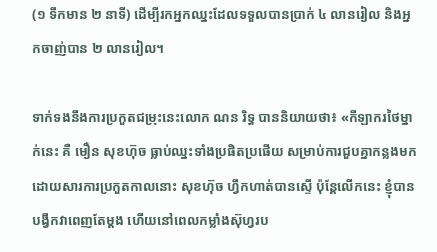(១ ទឹកមាន ២ នាទី) ដើម្បីរកអ្នកឈ្នះដែលទទួលបានប្រាក់ ៤ លានរៀល និងអ្នកចាញ់បាន ២ លានរៀល។

ទាក់ទងនឹងការប្រកួតជម្រុះនេះលោក ណន រិទ្ធ បាននិយាយថា៖ «កីឡាករថៃម្នាក់នេះ គឺ មឿន សុខហ៊ុច ធ្លាប់ឈ្នះទាំងប្រផិតប្រផើយ សម្រាប់ការជួបគ្នាកន្លងមកដោយសារការប្រកួតកាលនោះ សុខហ៊ុច ហ្វឹកហាត់បានស្ទើ ប៉ុន្តែលើកនេះ ខ្ញុំបានបង្វឹកវាពេញតែម្តង ហើយនៅពេលកម្លាំងស៊ុហ្វរប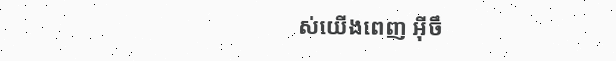ស់យើងពេញ អ៊ីចឹ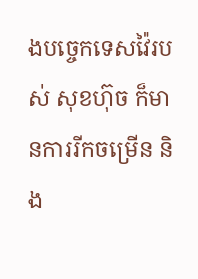ងបច្ចេកទេសវ៉ៃរបស់ សុខហ៊ុច ក៏មានការរីកចម្រើន និង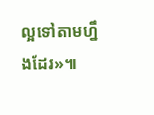ល្អទៅតាមហ្នឹងដែរ»៕